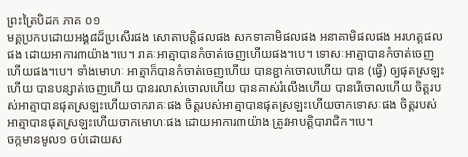ព្រះត្រៃបិដក ភាគ ០១
មគ្គប្រកបដោយអង្គ៨ដ៏ប្រសើរផង សោតាបត្តិផលផង សកទាគាមិផលផង អនាគាមិផលផង អរហត្តផលផង ដោយអាការ៣យ៉ាង។បេ។ រាគៈអាត្មាបានកំចាត់ចេញហើយផង។បេ។ ទោសៈអាត្មាបានកំចាត់ចេញហើយផង។បេ។ ទាំងមោហៈ អាត្មាក៏បានកំចាត់ចេញហើយ បានខ្ជាក់ចោលហើយ បាន (ធ្វើ) ឲ្យផុតស្រឡះហើយ បានបន្សាត់ចេញហើយ បានរលាស់ចោលហើយ បានគាស់រំលើងហើយ បានរើចោលហើយ ចិត្តរបស់អាត្មាបានផុតស្រឡះហើយចាករាគៈផង ចិត្តរបស់អាត្មាបានផុតស្រឡះហើយចាកទោសៈផង ចិត្តរបស់អាត្មាបានផុតស្រឡះហើយចាកមោហៈផង ដោយអាការ៣យ៉ាង ត្រូវអាបត្តិបារាជិក។បេ។
ចក្កមានមូល១ ចប់ដោយស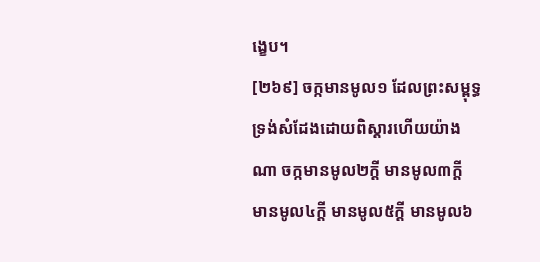ង្ខេប។
[២៦៩] ចក្កមានមូល១ ដែលព្រះសម្ពុទ្ធទ្រង់សំដែងដោយពិស្តារហើយយ៉ាងណា ចក្កមានមូល២ក្តី មានមូល៣ក្តី មានមូល៤ក្តី មានមូល៥ក្តី មានមូល៦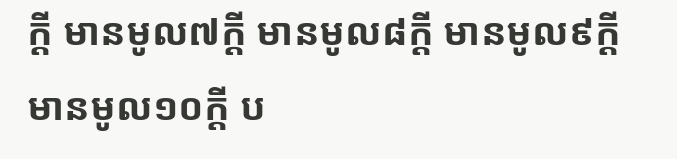ក្តី មានមូល៧ក្តី មានមូល៨ក្តី មានមូល៩ក្តី មានមូល១០ក្តី ប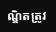ណ្ឌិតត្រូវ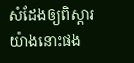សំដែងឲ្យពិស្តារយ៉ាងនោះផង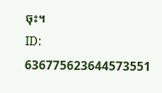ចុះ។
ID: 636775623644573551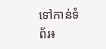ទៅកាន់ទំព័រ៖